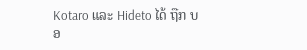Kotaro ແລະ Hideto ໄດ້ ຖືກ ບອ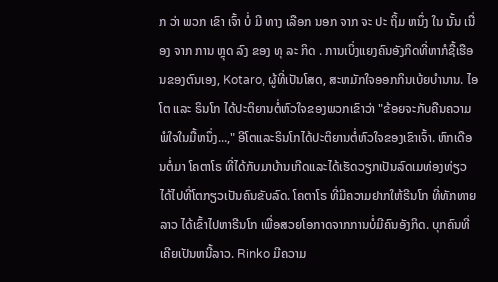ກ ວ່າ ພວກ ເຂົາ ເຈົ້າ ບໍ່ ມີ ທາງ ເລືອກ ນອກ ຈາກ ຈະ ປະ ຖິ້ມ ຫນຶ່ງ ໃນ ນັ້ນ ເນື່ອງ ຈາກ ການ ຫຼຸດ ລົງ ຂອງ ທຸ ລະ ກິດ . ການເບິ່ງແຍງຄົນອັງກິດທີ່ຫາກໍຊື້ເຮືອນຂອງຕົນເອງ, Kotaro, ຜູ້ທີ່ເປັນໂສດ, ສະຫມັກໃຈອອກກິນເບ້ຍບໍານານ. ໄອໂຕ ແລະ ຣິນໂກ ໄດ້ປະຕິຍານຕໍ່ຫົວໃຈຂອງພວກເຂົາວ່າ "ຂ້ອຍຈະກັບຄືນຄວາມພໍໃຈໃນມື້ຫນຶ່ງ...," ອີໂຕແລະຣິນໂກໄດ້ປະຕິຍານຕໍ່ຫົວໃຈຂອງເຂົາເຈົ້າ. ຫົກເດືອນຕໍ່ມາ ໂຄຕາໂຣ ທີ່ໄດ້ກັບມາບ້ານເກີດແລະໄດ້ເຮັດວຽກເປັນລົດເມທ່ອງທ່ຽວ ໄດ້ໄປທີ່ໂຕກຽວເປັນຄົນຂັບລົດ. ໂຄຕາໂຣ ທີ່ມີຄວາມຢາກໃຫ້ຣີນໂກ ທີ່ທັກທາຍລາວ ໄດ້ເຂົ້າໄປຫາຣີນໂກ ເພື່ອສວຍໂອກາດຈາກການບໍ່ມີຄົນອັງກິດ. ບຸກຄົນທີ່ເຄີຍເປັນຫນີ້ລາວ. Rinko ມີຄວາມ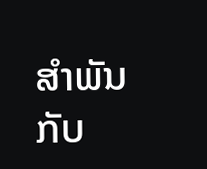ສໍາພັນກັບ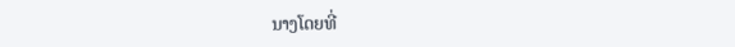ນາງໂດຍທີ່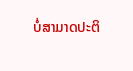ບໍ່ສາມາດປະຕິ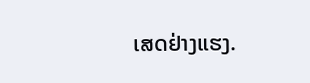ເສດຢ່າງແຮງ.